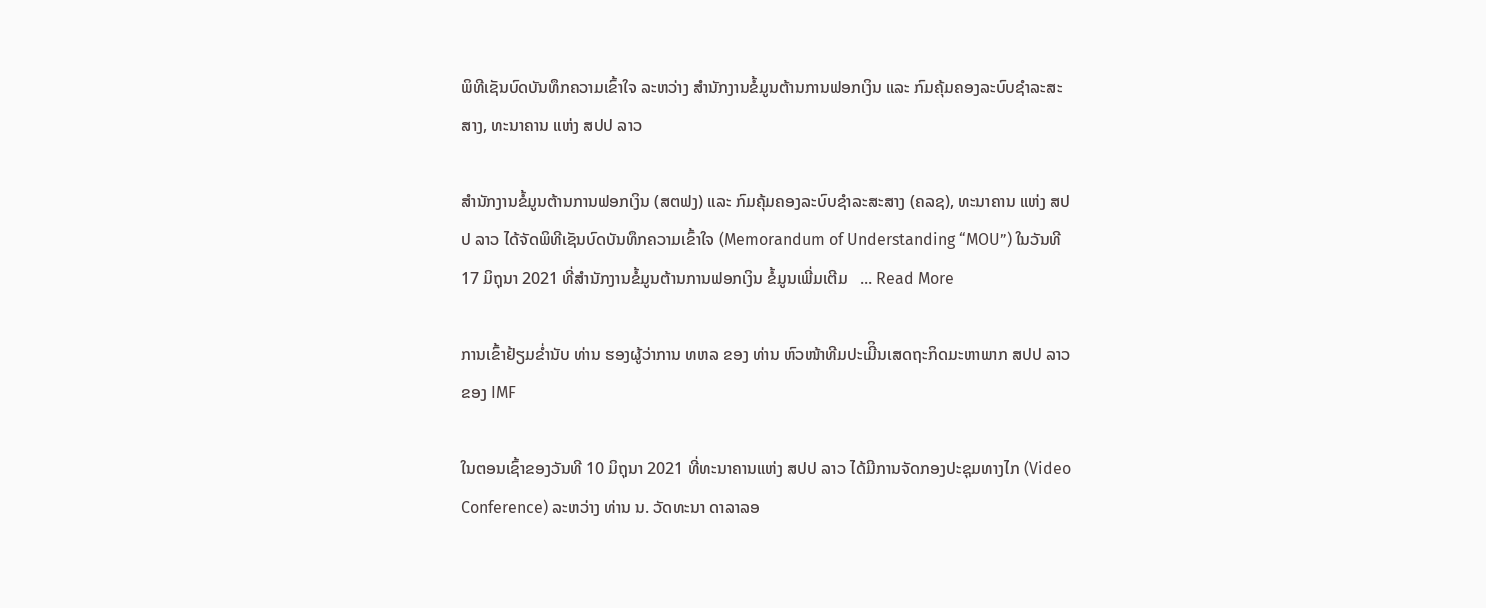ພິທີເຊັນບົດບັນທຶກຄວາມເຂົ້າໃຈ ລະຫວ່າງ ສໍານັກງານຂໍ້ມູນຕ້ານການຟອກເງິນ ແລະ ກົມຄຸ້ມຄອງລະບົບຊຳລະສະສາງ, ທະນາຄານ ແຫ່ງ ສປປ ລາວ

ສຳນັກງານຂໍ້ມູນຕ້ານການຟອກເງິນ (ສຕຟງ) ແລະ ກົມຄຸ້ມຄອງລະບົບຊຳລະສະສາງ (ຄລຊ), ທະນາຄານ ແຫ່ງ ສປປ ລາວ ໄດ້ຈັດພິທີເຊັນບົດບັນທຶກຄວາມເຂົ້າໃຈ (Memorandum of Understanding “MOU”) ໃນວັນທີ 17 ມິຖຸນາ 2021 ທີ່ສໍານັກງານຂໍ້ມູນຕ້ານການຟອກເງິນ ຂໍ້ມູນເພີ່ມເຕີມ   ... Read More

ການເຂົ້າຢ້ຽມຂໍ່ານັບ ທ່ານ ຮອງຜູ້ວ່າການ ທຫລ ຂອງ ທ່ານ ຫົວໜ້າທີມປະເມີິນເສດຖະກິດມະຫາພາກ ສປປ ລາວ ຂອງ IMF

ໃນຕອນເຊົ້າຂອງວັນທີ 10 ມິຖຸນາ 2021 ທີ່ທະນາຄານແຫ່ງ ສປປ ລາວ ໄດ້ມີການຈັດກອງປະຊຸມທາງໄກ (Video Conference) ລະຫວ່າງ ທ່ານ ນ. ວັດທະນາ ດາລາລອ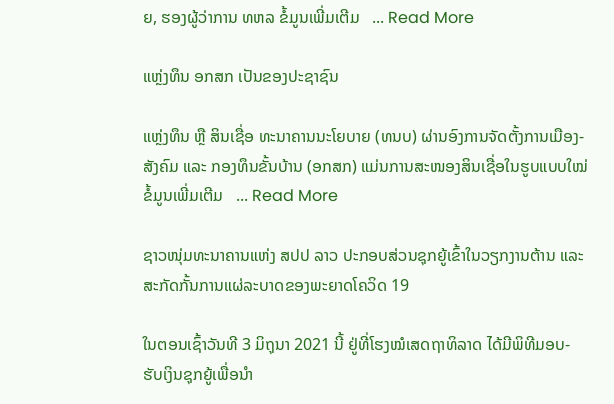ຍ, ຮອງຜູ້ວ່າການ ທຫລ ຂໍ້ມູນເພີ່ມເຕີມ   ... Read More

ແຫຼ່ງທຶນ ອກສກ ເປັນຂອງປະຊາຊົນ

ແຫຼ່ງທຶນ ຫຼື ສິນເຊື່ອ ທະນາຄານນະໂຍບາຍ (ທນບ) ຜ່ານອົງການຈັດຕັ້ງການເມືອງ-ສັງຄົມ ແລະ ກອງທຶນຂັ້ນບ້ານ (ອກສກ) ແມ່ນການສະໜອງສິນເຊື່ອໃນຮູບແບບໃໝ່ ຂໍ້ມູນເພີ່ມເຕີມ   ... Read More

ຊາວໜຸ່ມທະນາຄານແຫ່ງ ສປປ ລາວ ປະກອບສ່ວນຊຸກຍູ້ເຂົ້າໃນວຽກງານຕ້ານ ແລະ ສະກັດກັ້ນການແຜ່ລະບາດຂອງພະຍາດໂຄວິດ 19

ໃນຕອນເຊົ້າວັນທີ 3 ມິຖຸນາ 2021 ນີ້ ຢູ່ທີ່ໂຮງໝໍເສດຖາທິລາດ ໄດ້ມີພິທີມອບ-ຮັບເງິນຊຸກຍູ້ເພື່ອນໍາ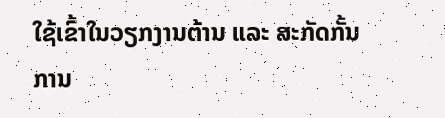ໃຊ້ເຂົ້າໃນວຽກງານຕ້ານ ແລະ ສະກັດກັ້ນການ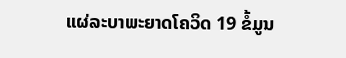ແຜ່ລະບາພະຍາດໂຄວິດ 19 ຂໍ້ມູນ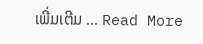ເພີ່ມເຕີມ ... Read More